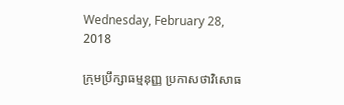Wednesday, February 28, 2018

ក្រុមប្រឹក្សាធម្មនុញ្ញ ប្រកាសថាវិសោធ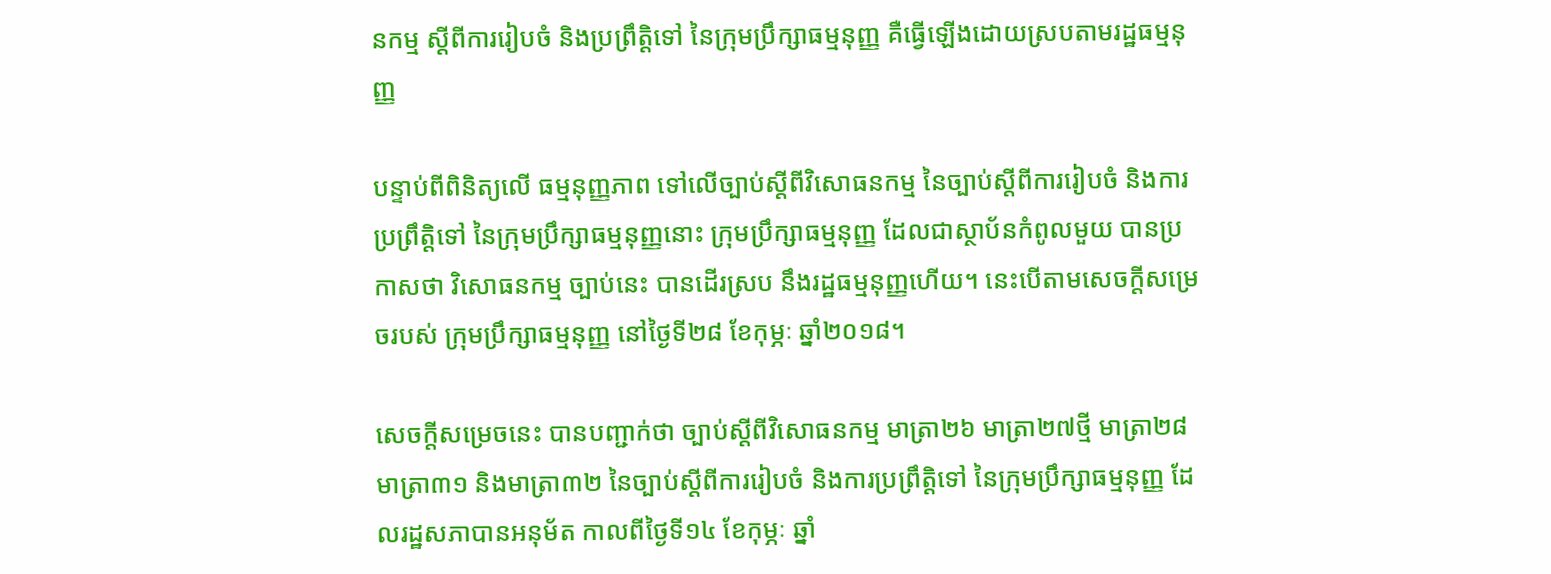នកម្ម ស្តីពីការរៀបចំ និងប្រព្រឹត្តិទៅ នៃក្រុមប្រឹក្សាធម្មនុញ្ញ គឺធ្វើឡើងដោយស្របតាមរដ្ឋធម្មនុញ្ញ

បន្ទាប់ពីពិនិត្យលើ ធម្មនុញ្ញភាព ទៅលើច្បាប់ស្តីពីវិសោធនកម្ម នៃច្បាប់ស្តីពីការរៀបចំ និងការប្រព្រឹត្តិទៅ នៃក្រុមប្រឹក្សាធម្មនុញ្ញនោះ ក្រុមប្រឹក្សាធម្មនុញ្ញ ដែលជាស្ថាប័នកំពូលមួយ បានប្រកាសថា វិសោធនកម្ម ច្បាប់នេះ បានដើរស្រប នឹងរដ្ឋធម្មនុញ្ញហើយ។ នេះបើតាមសេចក្តីសម្រេចរបស់ ក្រុមប្រឹក្សាធម្មនុញ្ញ នៅថ្ងៃទី២៨ ខែកុម្ភៈ ឆ្នាំ២០១៨។

សេចក្តីសម្រេចនេះ បានបញ្ជាក់ថា ច្បាប់ស្តីពីវិសោធនកម្ម មាត្រា២៦ មាត្រា២៧ថ្មី មាត្រា២៨ មាត្រា៣១ និងមាត្រា៣២ នៃច្បាប់ស្តីពីការរៀបចំ និងការប្រព្រឹត្តិទៅ នៃក្រុមប្រឹក្សាធម្មនុញ្ញ ដែលរដ្ឋសភាបានអនុម័ត កាលពីថ្ងៃទី១៤ ខែកុម្ភៈ ឆ្នាំ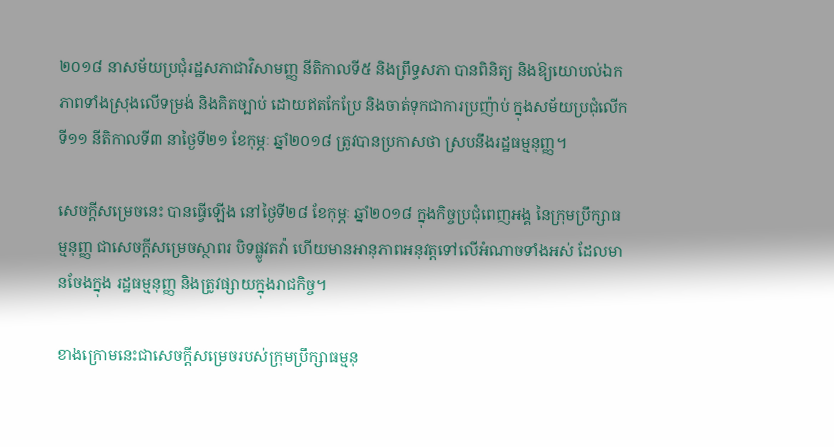២០១៨ នាសម័យប្រជុំរដ្ឋសភាជាវិសាមញ្ញ នីតិកាលទី៥ និងព្រឹទ្ធសភា បានពិនិត្យ និងឱ្យយោបល់ឯកភាពទាំងស្រុងលើទម្រង់ និងគិតច្បាប់ ដោយឥតកែប្រែ និងចាត់ទុកជាការប្រញ៉ាប់ ក្នុងសម័យប្រជុំលើកទី១១ នីតិកាលទី៣ នាថ្ងៃទី២១ ខែកុម្ភៈ ឆ្នាំ២០១៨ ត្រូវបានប្រកាសថា ស្របនឹងរដ្ឋធម្មនុញ្ញ។

សេចក្តីសម្រេចនេះ បានធ្វើឡើង នៅថ្ងៃទី២៨ ខែកុម្ភៈ ឆ្នាំ២០១៨ ក្នុងកិច្ចប្រជុំពេញអង្គ នៃក្រុមប្រឹក្សាធម្មនុញ្ញ ជាសេចក្តីសម្រេចស្ថាពរ បិទផ្លូវតវ៉ា ហើយមានអានុភាពអនុវត្តទៅលើអំណាចទាំងអស់ ដែលមានចែងក្នុង រដ្ឋធម្មនុញ្ញ និងត្រូវផ្សាយក្នុងរាជកិច្ច។

ខាងក្រោមនេះជាសេចក្តីសម្រេចរបស់ក្រុមប្រឹក្សាធម្មនុ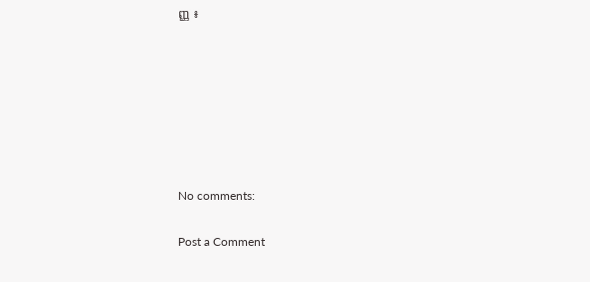ញ្ញ ៖







No comments:

Post a Comment